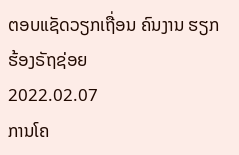ຕອບແຊັດວຽກເຖື່ອນ ຄົນງານ ຮຽກຮ້ອງຣັຖຊ່ອຍ
2022.02.07
ການໂຄ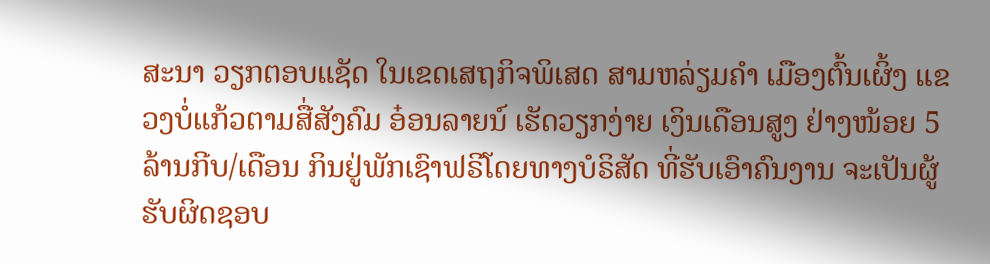ສະນາ ວຽກຕອບແຊັດ ໃນເຂດເສຖກິຈພິເສດ ສາມຫລ່ຽມຄຳ ເມືອງຕົ້ນເຜິ້ງ ແຂວງບໍ່ແກ້ວຕາມສື່ສັງຄົມ ອ໋ອນລາຍນ໌ ເຮັດວຽກງ່າຍ ເງິນເດືອນສູງ ຢ່າງໜ້ອຍ 5 ລ້ານກີບ/ເດືອນ ກິນຢູ່ພັກເຊົາຟຣີໂດຍທາງບໍຣິສັດ ທີ່ຮັບເອົາຄົນງານ ຈະເປັນຜູ້ຮັບຜິດຊອບ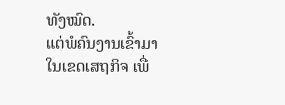ທັງໝົດ.
ແຕ່ພໍຄົນງານເຂົ້າມາ ໃນເຂດເສຖກິຈ ເພື່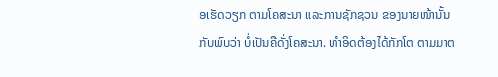ອເຮັດວຽກ ຕາມໂຄສະນາ ແລະການຊັກຊວນ ຂອງນາຍໜ້ານັ້ນ ກັບພົບວ່າ ບໍ່ເປັນຄືດັ່ງໂຄສະນາ. ທຳອິດຕ້ອງໄດ້ກັກໂຕ ຕາມມາຕ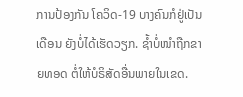ການປ້ອງກັນ ໂຄວິດ-19 ບາງຄົນກໍຢູ່ເປັນເດືອນ ຍັງບໍ່ໄດ້ເຮັດວຽກ. ຊໍ້າບໍ່ໜໍາຖືກຂາຍທອດ ຕໍ່ໃຫ້ບໍຣິສັດອື່ນພາຍໃນເຂດ.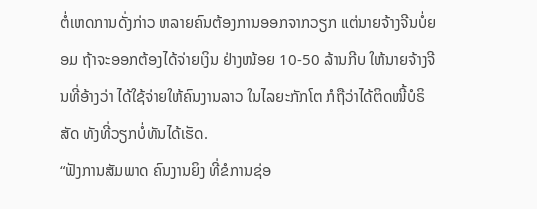ຕໍ່ເຫດການດັ່ງກ່າວ ຫລາຍຄົນຕ້ອງການອອກຈາກວຽກ ແຕ່ນາຍຈ້າງຈີນບໍ່ຍອມ ຖ້າຈະອອກຕ້ອງໄດ້ຈ່າຍເງິນ ຢ່າງໜ້ອຍ 10-50 ລ້ານກີບ ໃຫ້ນາຍຈ້າງຈີນທີ່ອ້າງວ່າ ໄດ້ໃຊ້ຈ່າຍໃຫ້ຄົນງານລາວ ໃນໄລຍະກັກໂຕ ກໍຖືວ່າໄດ້ຕິດໜີ້ບໍຣິສັດ ທັງທີ່ວຽກບໍ່ທັນໄດ້ເຮັດ.
“ຟັງການສັມພາດ ຄົນງານຍິງ ທີ່ຂໍການຊ່ອ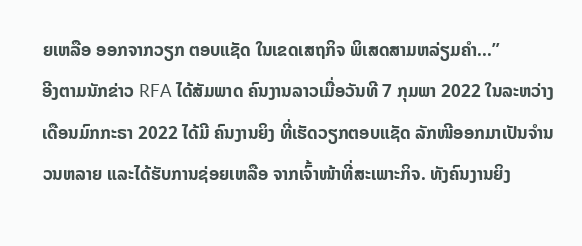ຍເຫລືອ ອອກຈາກວຽກ ຕອບແຊັດ ໃນເຂດເສຖກິຈ ພິເສດສາມຫລ່ຽມຄຳ...”
ອີງຕາມນັກຂ່າວ RFA ໄດ້ສັມພາດ ຄົນງານລາວເມື່ອວັນທີ 7 ກຸມພາ 2022 ໃນລະຫວ່າງເດືອນມົກກະຣາ 2022 ໄດ້ມີ ຄົນງານຍິງ ທີ່ເຮັດວຽກຕອບແຊັດ ລັກໜີອອກມາເປັນຈຳນວນຫລາຍ ແລະໄດ້ຮັບການຊ່ອຍເຫລືອ ຈາກເຈົ້າໜ້າທີ່ສະເພາະກິຈ. ທັງຄົນງານຍິງ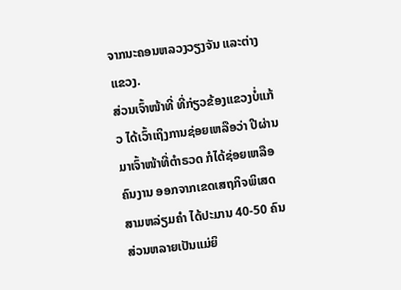ຈາກນະຄອນຫລວງວຽງຈັນ ແລະຕ່າງແຂວງ.
ສ່ວນເຈົ້າໜ້າທີ່ ທີ່ກ່ຽວຂ້ອງແຂວງບໍ່ແກ້ວ ໄດ້ເວົ້າເຖິງການຊ່ອຍເຫລືອວ່າ ປີຜ່ານມາເຈົ້າໜ້າທີ່ຕຳຣວດ ກໍໄດ້ຊ່ອຍເຫລືອຄົນງານ ອອກຈາກເຂດເສຖກິຈພິເສດ ສາມຫລ່ຽມຄຳ ໄດ້ປະມານ 40-50 ຄົນ ສ່ວນຫລາຍເປັນແມ່ຍິ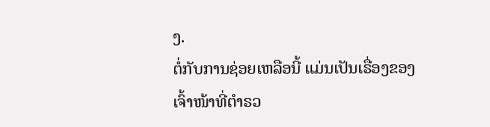ງ.
ຕໍ່ກັບການຊ່ອຍເຫລືອນີ້ ແມ່ນເປັນເຣື່ອງຂອງເຈົ້າໜ້າທີ່ຕຳຣວ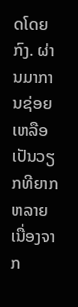ດໂດຍກົງ. ຜ່ານມາການຊ່ອຍເຫລືອ ເປັນວຽກທີຍາກຫລາຍ ເນື່ອງຈາກ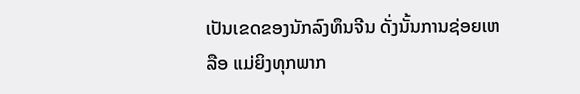ເປັນເຂດຂອງນັກລົງທຶນຈີນ ດັ່ງນັ້ນການຊ່ອຍເຫລືອ ແມ່ຍິງທຸກພາກ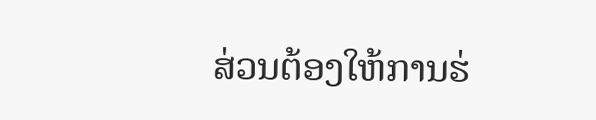ສ່ວນຕ້ອງໃຫ້ການຮ່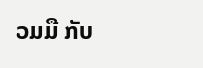ວມມື ກັບ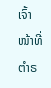ເຈົ້າໜ້າທີ່ຕຳຣ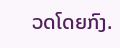ວດໂດຍກົງ.